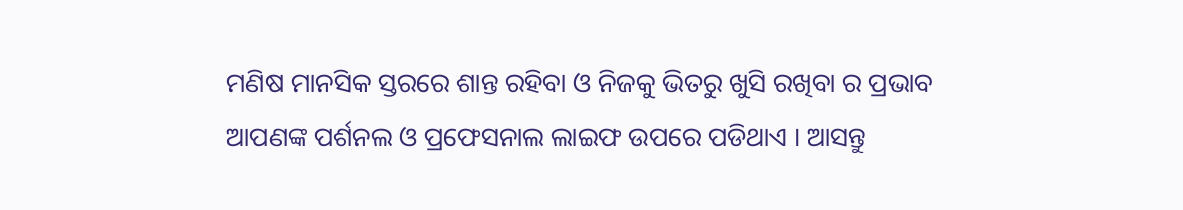ମଣିଷ ମାନସିକ ସ୍ତରରେ ଶାନ୍ତ ରହିବା ଓ ନିଜକୁ ଭିତରୁ ଖୁସି ରଖିବା ର ପ୍ରଭାବ ଆପଣଙ୍କ ପର୍ଶନଲ ଓ ପ୍ରଫେସନାଲ ଲାଇଫ ଉପରେ ପଡିଥାଏ । ଆସନ୍ତୁ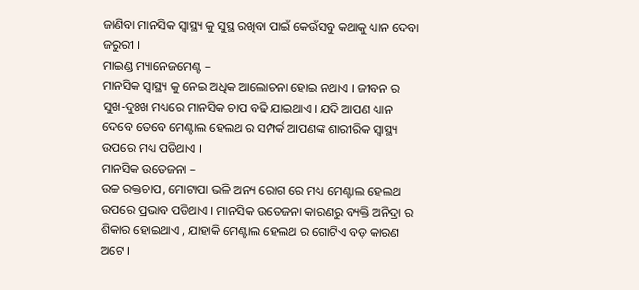ଜାଣିବା ମାନସିକ ସ୍ୱାସ୍ଥ୍ୟ କୁ ସୁସ୍ଥ ରଖିବା ପାଇଁ କେଉଁସବୁ କଥାକୁ ଧ୍ୟାନ ଦେବା ଜରୁରୀ ।
ମାଇଣ୍ଡ ମ୍ୟାନେଜମେଣ୍ଟ –
ମାନସିକ ସ୍ୱାସ୍ଥ୍ୟ କୁ ନେଇ ଅଧିକ ଆଲୋଚନା ହୋଇ ନଥାଏ । ଜୀବନ ର ସୁଖ-ଦୁଃଖ ମଧ୍ୟରେ ମାନସିକ ଚାପ ବଢି ଯାଇଥାଏ । ଯଦି ଆପଣ ଧ୍ୟାନ ଦେବେ ତେବେ ମେଣ୍ଟାଲ ହେଲଥ ର ସମ୍ପର୍କ ଆପଣଙ୍କ ଶାରୀରିକ ସ୍ୱାସ୍ଥ୍ୟ ଉପରେ ମଧ୍ୟ ପଡିଥାଏ ।
ମାନସିକ ଉତେଜନା –
ଉଚ୍ଚ ରକ୍ତଚାପ, ମୋଟାପା ଭଳି ଅନ୍ୟ ରୋଗ ରେ ମଧ୍ୟ ମେଣ୍ଟାଲ ହେଲଥ ଉପରେ ପ୍ରଭାବ ପଡିଥାଏ । ମାନସିକ ଉତେଜନା କାରଣରୁ ବ୍ୟକ୍ତି ଅନିଦ୍ରା ର ଶିକାର ହୋଇଥାଏ , ଯାହାକି ମେଣ୍ଟାଲ ହେଲଥ ର ଗୋଟିଏ ବଡ଼ କାରଣ ଅଟେ ।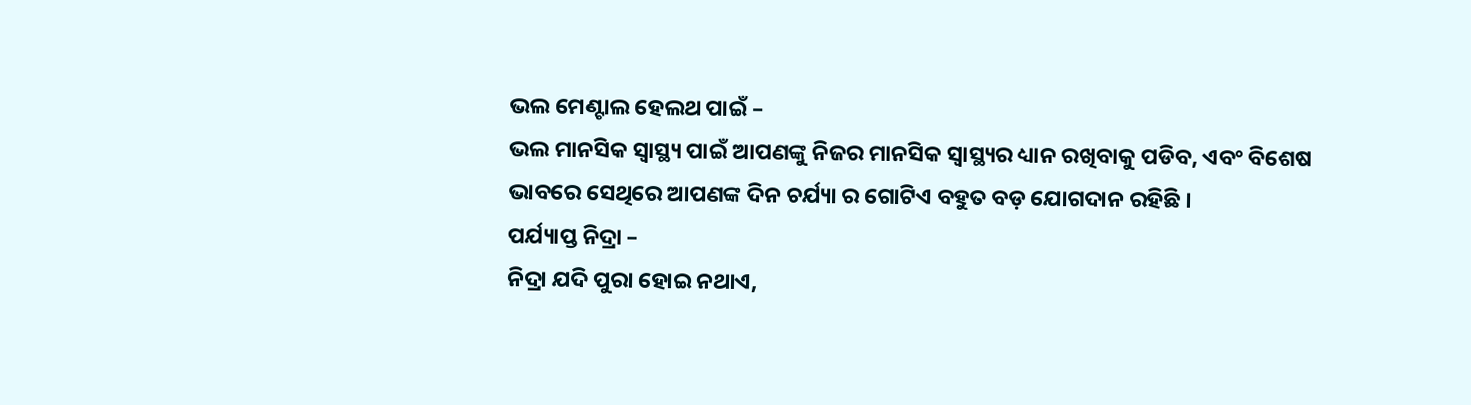ଭଲ ମେଣ୍ଟାଲ ହେଲଥ ପାଇଁ –
ଭଲ ମାନସିକ ସ୍ୱାସ୍ଥ୍ୟ ପାଇଁ ଆପଣଙ୍କୁ ନିଜର ମାନସିକ ସ୍ୱାସ୍ଥ୍ୟର ଧ୍ୟାନ ରଖିବାକୁ ପଡିବ, ଏବଂ ବିଶେଷ ଭାବରେ ସେଥିରେ ଆପଣଙ୍କ ଦିନ ଚର୍ଯ୍ୟା ର ଗୋଟିଏ ବହୁତ ବଡ଼ ଯୋଗଦାନ ରହିଛି ।
ପର୍ଯ୍ୟାପ୍ତ ନିଦ୍ରା –
ନିଦ୍ରା ଯଦି ପୁରା ହୋଇ ନଥାଏ,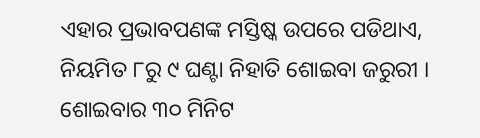ଏହାର ପ୍ରଭାବପଣଙ୍କ ମସ୍ତିଷ୍କ ଉପରେ ପଡିଥାଏ, ନିୟମିତ ୮ରୁ ୯ ଘଣ୍ଟା ନିହାତି ଶୋଇବା ଜରୁରୀ । ଶୋଇବାର ୩୦ ମିନିଟ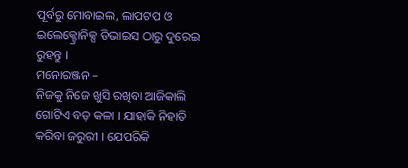ପୂର୍ବରୁ ମୋବାଇଲ, ଲାପଟପ ଓ ଇଲେକ୍ଟ୍ରୋନିକ୍ସ ଡିଭାଇସ ଠାରୁ ଦୁରେଇ ରୁହନ୍ତୁ ।
ମନୋରଞ୍ଜନ –
ନିଜକୁ ନିଜେ ଖୁସି ରଖିବା ଆଜିକାଲି ଗୋଟିଏ ବଡ଼ କଳା । ଯାହାକି ନିହାତି କରିବା ଜରୁରୀ । ଯେପରିକି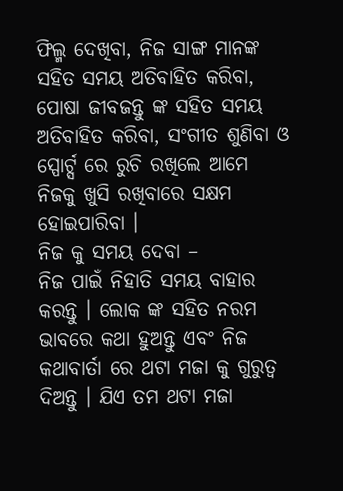ଫିଲ୍ମ ଦେଖିବା, ନିଜ ସାଙ୍ଗ ମାନଙ୍କ ସହିତ ସମୟ ଅତିବାହିତ କରିବା, ପୋଷା ଜୀବଜନ୍ତୁ ଙ୍କ ସହିତ ସମୟ ଅତିବାହିତ କରିବା, ସଂଗୀତ ଶୁଣିବା ଓ ସ୍ପୋର୍ଟ୍ସ ରେ ରୁଚି ରଖିଲେ ଆମେ ନିଜକୁ ଖୁସି ରଖିବାରେ ସକ୍ଷମ ହୋଇପାରିବା ।
ନିଜ କୁ ସମୟ ଦେବା –
ନିଜ ପାଇଁ ନିହାତି ସମୟ ବାହାର କରନ୍ତୁ । ଲୋକ ଙ୍କ ସହିତ ନରମ ଭାବରେ କଥା ହୁଅନ୍ତୁ ଏବଂ ନିଜ କଥାବାର୍ତା ରେ ଥଟା ମଜା କୁ ଗୁରୁତ୍ୱ ଦିଅନ୍ତୁ । ଯିଏ ତମ ଥଟା ମଜା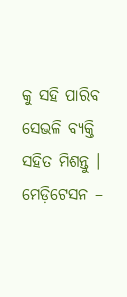କୁ ସହି ପାରିବ ସେଭଳି ବ୍ୟକ୍ତି ସହିତ ମିଶନ୍ତୁ ।
ମେଡ଼ିଟେସନ –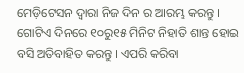ମେଡ଼ିଟେସନ ଦ୍ୱାରା ନିଜ ଦିନ ର ଆରମ୍ଭ କରନ୍ତୁ । ଗୋଟିଏ ଦିନରେ ୧୦ରୁ୧୫ ମିନିଟ ନିହାତି ଶାନ୍ତ ହୋଇ ବସି ଅତିବାହିତ କରନ୍ତୁ । ଏପରି କରିବା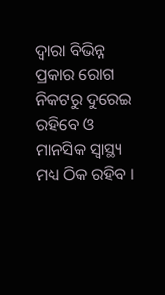ଦ୍ୱାରା ବିଭିନ୍ନ ପ୍ରକାର ରୋଗ ନିକଟରୁ ଦୁରେଇ ରହିବେ ଓ ମାନସିକ ସ୍ୱାସ୍ଥ୍ୟ ମଧ୍ୟ ଠିକ ରହିବ ।